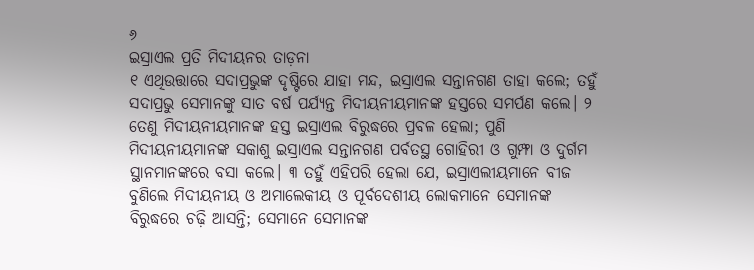୬
ଇସ୍ରାଏଲ ପ୍ରତି ମିଦୀୟନର ତାଡ଼ନା
୧ ଏଥିଉତ୍ତାରେ ସଦାପ୍ରଭୁଙ୍କ ଦୃଷ୍ଟିରେ ଯାହା ମନ୍ଦ, ଇସ୍ରାଏଲ ସନ୍ତାନଗଣ ତାହା କଲେ; ତହୁଁ ସଦାପ୍ରଭୁ ସେମାନଙ୍କୁ ସାତ ବର୍ଷ ପର୍ଯ୍ୟନ୍ତ ମିଦୀୟନୀୟମାନଙ୍କ ହସ୍ତରେ ସମର୍ପଣ କଲେ। ୨ ତେଣୁ ମିଦୀୟନୀୟମାନଙ୍କ ହସ୍ତ ଇସ୍ରାଏଲ ବିରୁଦ୍ଧରେ ପ୍ରବଳ ହେଲା; ପୁଣି ମିଦୀୟନୀୟମାନଙ୍କ ସକାଶୁ ଇସ୍ରାଏଲ ସନ୍ତାନଗଣ ପର୍ବତସ୍ଥ ଗୋହିରୀ ଓ ଗୁମ୍ଫା ଓ ଦୁର୍ଗମ ସ୍ଥାନମାନଙ୍କରେ ବସା କଲେ। ୩ ତହୁଁ ଏହିପରି ହେଲା ଯେ, ଇସ୍ରାଏଲୀୟମାନେ ବୀଜ ବୁଣିଲେ ମିଦୀୟନୀୟ ଓ ଅମାଲେକୀୟ ଓ ପୂର୍ବଦେଶୀୟ ଲୋକମାନେ ସେମାନଙ୍କ ବିରୁଦ୍ଧରେ ଚଢ଼ି ଆସନ୍ତି; ସେମାନେ ସେମାନଙ୍କ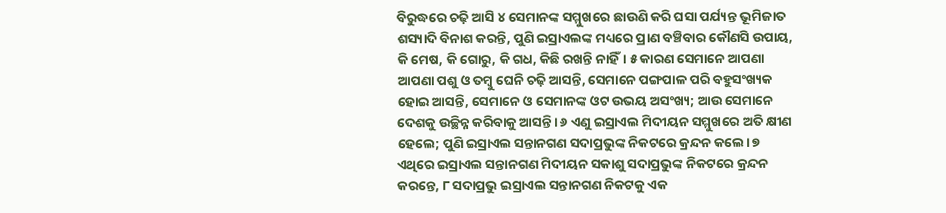ବିରୁଦ୍ଧରେ ଚଢ଼ି ଆସି ୪ ସେମାନଙ୍କ ସମ୍ମୁଖରେ ଛାଉଣି କରି ଘସା ପର୍ଯ୍ୟନ୍ତ ଭୂମିଜାତ ଶସ୍ୟାଦି ବିନାଶ କରନ୍ତି, ପୁଣି ଇସ୍ରାଏଲଙ୍କ ମଧ୍ୟରେ ପ୍ରାଣ ବଞ୍ଚିବାର କୌଣସି ଉପାୟ, କି ମେଷ, କି ଗୋରୁ, କି ଗଧ, କିଛି ରଖନ୍ତି ନାହିଁ। ୫ କାରଣ ସେମାନେ ଆପଣା ଆପଣା ପଶୁ ଓ ତମ୍ବୁ ଘେନି ଚଢ଼ି ଆସନ୍ତି, ସେମାନେ ପଙ୍ଗପାଳ ପରି ବହୁସଂଖ୍ୟକ ହୋଇ ଆସନ୍ତି, ସେମାନେ ଓ ସେମାନଙ୍କ ଓଟ ଉଭୟ ଅସଂଖ୍ୟ; ଆଉ ସେମାନେ ଦେଶକୁ ଉଚ୍ଛିନ୍ନ କରିବାକୁ ଆସନ୍ତି। ୬ ଏଣୁ ଇସ୍ରାଏଲ ମିଦୀୟନ ସମ୍ମୁଖରେ ଅତି କ୍ଷୀଣ ହେଲେ; ପୁଣି ଇସ୍ରାଏଲ ସନ୍ତାନଗଣ ସଦାପ୍ରଭୁଙ୍କ ନିକଟରେ କ୍ରନ୍ଦନ କଲେ। ୭ ଏଥିରେ ଇସ୍ରାଏଲ ସନ୍ତାନଗଣ ମିଦୀୟନ ସକାଶୁ ସଦାପ୍ରଭୁଙ୍କ ନିକଟରେ କ୍ରନ୍ଦନ କରନ୍ତେ, ୮ ସଦାପ୍ରଭୁ ଇସ୍ରାଏଲ ସନ୍ତାନଗଣ ନିକଟକୁ ଏକ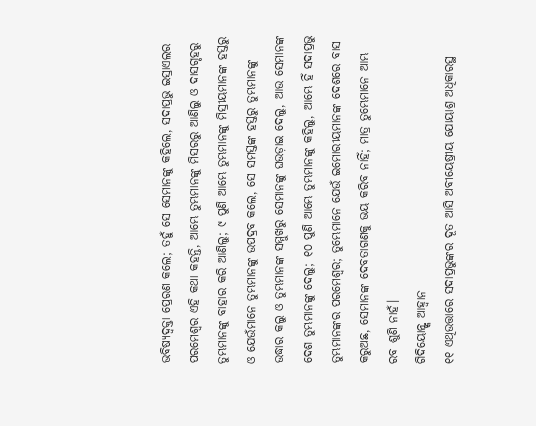ଭବିଷ୍ୟଦ୍ବକ୍ତା ପ୍ରେରଣ କଲେ; ତହୁଁ ସେ ସେମାନଙ୍କୁ କହିଲେ, ସଦାପ୍ରଭୁ ଇସ୍ରାଏଲର ପରମେଶ୍ୱର ଏହି କଥା କହନ୍ତି, ଆମ୍ଭେ ତୁମ୍ଭମାନଙ୍କୁ ମିସରରୁ ଆଣିଲୁ ଓ ଦାସଗୃହରୁ ତୁମ୍ଭମାନଙ୍କୁ ବାହାର କରି ଆଣିଲୁ; ୯ ପୁଣି ଆମ୍ଭେ ତୁମ୍ଭମାନଙ୍କୁ ମିସ୍ରୀୟମାନଙ୍କ ହସ୍ତରୁ ଓ ଯେଉଁମାନେ ତୁମ୍ଭମାନଙ୍କୁ ଉପଦ୍ରବ କଲେ, ସେ ସମସ୍ତଙ୍କ ହସ୍ତରୁ ତୁମ୍ଭମାନଙ୍କୁ ଉଦ୍ଧାର କଲୁ ଓ ତୁମ୍ଭମାନଙ୍କ ସମ୍ମୁଖରୁ ସେମାନଙ୍କୁ ଘଉଡ଼ାଇ ଦେଲୁ, ଆଉ ସେମାନଙ୍କ ଦେଶ ତୁମ୍ଭମାନଙ୍କୁ ଦେଲୁ; ୧୦ ପୁଣି ଆମ୍ଭେ ତୁମ୍ଭମାନଙ୍କୁ କହିଲୁ, ଆମ୍ଭେ ହିଁ ସଦାପ୍ରଭୁ ତୁମ୍ଭମାନଙ୍କର ପରମେଶ୍ୱର; ତୁମ୍ଭେମାନେ ଯେଉଁ ଇମୋରୀୟମାନଙ୍କ ଦେଶରେ ବାସ କରୁଅଛ, ସେମାନଙ୍କ ଦେବତାଗଣକୁ ଭୟ କରିବ ନାହିଁ; ମାତ୍ର ତୁମ୍ଭେମାନେ ଆମ୍ଭ ରବ ଶୁଣି ନାହଁ।
ଗିଦିୟୋନ୍ଙ୍କ ଆହ୍ୱାନ
୧୧ ଏଥିଉତ୍ତାରେ ସଦାପ୍ରଭୁଙ୍କର ଦୂତ ଆସି ଅବୀୟେଷ୍ରୀୟ ଯୋୟାଶ୍ର ଅଧିକାରସ୍ଥ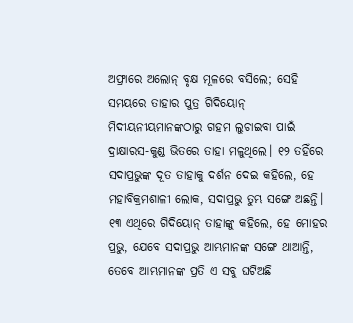ଅଫ୍ରାରେ ଅଲୋନ୍ ବୃକ୍ଷ ମୂଳରେ ବସିଲେ; ସେହି ସମୟରେ ତାହାର ପୁତ୍ର ଗିଦିୟୋନ୍ ମିଦୀୟନୀୟମାନଙ୍କଠାରୁ ଗହମ ଲୁଚାଇବା ପାଇଁ ଦ୍ରାକ୍ଷାରସ-କୁଣ୍ଡ ଭିତରେ ତାହା ମଳୁଥିଲେ। ୧୨ ତହିଁରେ ସଦାପ୍ରଭୁଙ୍କ ଦୂତ ତାହାକୁ ଦର୍ଶନ ଦେଇ କହିଲେ, ହେ ମହାବିକ୍ରମଶାଳୀ ଲୋକ, ସଦାପ୍ରଭୁ ତୁମ୍ଭ ସଙ୍ଗେ ଅଛନ୍ତି। ୧୩ ଏଥିରେ ଗିଦିୟୋନ୍ ତାହାଙ୍କୁ କହିଲେ, ହେ ମୋହର ପ୍ରଭୁ, ଯେବେ ସଦାପ୍ରଭୁ ଆମ୍ଭମାନଙ୍କ ସଙ୍ଗେ ଥାଆନ୍ତି, ତେବେ ଆମ୍ଭମାନଙ୍କ ପ୍ରତି ଏ ସବୁ ଘଟିଅଛି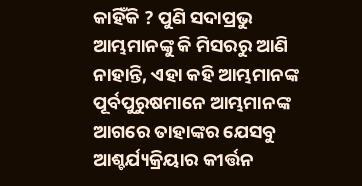କାହିଁକି ? ପୁଣି ସଦାପ୍ରଭୁ ଆମ୍ଭମାନଙ୍କୁ କି ମିସରରୁ ଆଣି ନାହାନ୍ତି, ଏହା କହି ଆମ୍ଭମାନଙ୍କ ପୂର୍ବପୁରୁଷମାନେ ଆମ୍ଭମାନଙ୍କ ଆଗରେ ତାହାଙ୍କର ଯେସବୁ ଆଶ୍ଚର୍ଯ୍ୟକ୍ରିୟାର କୀର୍ତ୍ତନ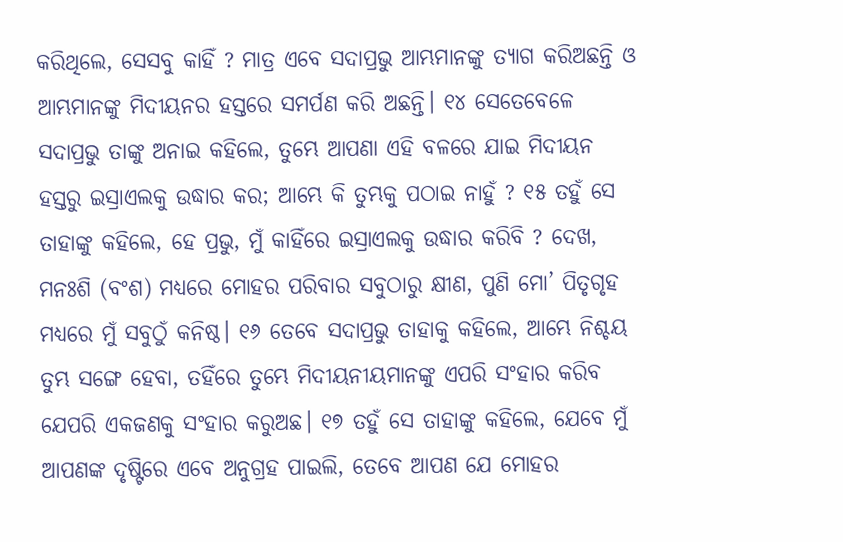କରିଥିଲେ, ସେସବୁ କାହିଁ ? ମାତ୍ର ଏବେ ସଦାପ୍ରଭୁ ଆମ୍ଭମାନଙ୍କୁ ତ୍ୟାଗ କରିଅଛନ୍ତି ଓ ଆମ୍ଭମାନଙ୍କୁ ମିଦୀୟନର ହସ୍ତରେ ସମର୍ପଣ କରି ଅଛନ୍ତି। ୧୪ ସେତେବେଳେ ସଦାପ୍ରଭୁ ତାଙ୍କୁ ଅନାଇ କହିଲେ, ତୁମ୍ଭେ ଆପଣା ଏହି ବଳରେ ଯାଇ ମିଦୀୟନ ହସ୍ତରୁ ଇସ୍ରାଏଲକୁ ଉଦ୍ଧାର କର; ଆମ୍ଭେ କି ତୁମ୍ଭକୁ ପଠାଇ ନାହୁଁ ? ୧୫ ତହୁଁ ସେ ତାହାଙ୍କୁ କହିଲେ, ହେ ପ୍ରଭୁ, ମୁଁ କାହିଁରେ ଇସ୍ରାଏଲକୁ ଉଦ୍ଧାର କରିବି ? ଦେଖ, ମନଃଶି (ବଂଶ) ମଧ୍ୟରେ ମୋହର ପରିବାର ସବୁଠାରୁ କ୍ଷୀଣ, ପୁଣି ମୋ’ ପିତୃଗୃହ ମଧ୍ୟରେ ମୁଁ ସବୁଠୁଁ କନିଷ୍ଠ। ୧୬ ତେବେ ସଦାପ୍ରଭୁ ତାହାକୁ କହିଲେ, ଆମ୍ଭେ ନିଶ୍ଚୟ ତୁମ୍ଭ ସଙ୍ଗେ ହେବା, ତହିଁରେ ତୁମ୍ଭେ ମିଦୀୟନୀୟମାନଙ୍କୁ ଏପରି ସଂହାର କରିବ ଯେପରି ଏକଜଣକୁ ସଂହାର କରୁଅଛ। ୧୭ ତହୁଁ ସେ ତାହାଙ୍କୁ କହିଲେ, ଯେବେ ମୁଁ ଆପଣଙ୍କ ଦୃଷ୍ଟିରେ ଏବେ ଅନୁଗ୍ରହ ପାଇଲି, ତେବେ ଆପଣ ଯେ ମୋହର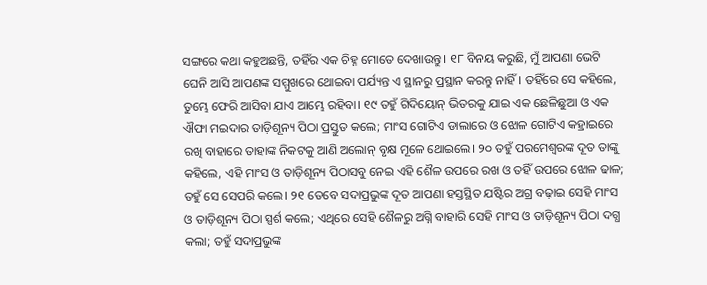ସଙ୍ଗରେ କଥା କହୁଅଛନ୍ତି, ତହିଁର ଏକ ଚିହ୍ନ ମୋତେ ଦେଖାଉନ୍ତୁ। ୧୮ ବିନୟ କରୁଛି, ମୁଁ ଆପଣା ଭେଟି ଘେନି ଆସି ଆପଣଙ୍କ ସମ୍ମୁଖରେ ଥୋଇବା ପର୍ଯ୍ୟନ୍ତ ଏ ସ୍ଥାନରୁ ପ୍ରସ୍ଥାନ କରନ୍ତୁ ନାହିଁ। ତହିଁରେ ସେ କହିଲେ, ତୁମ୍ଭେ ଫେରି ଆସିବା ଯାଏ ଆମ୍ଭେ ରହିବା। ୧୯ ତହୁଁ ଗିଦିୟୋନ୍ ଭିତରକୁ ଯାଇ ଏକ ଛେଳିଛୁଆ ଓ ଏକ ଐଫା ମଇଦାର ତାଡ଼ିଶୂନ୍ୟ ପିଠା ପ୍ରସ୍ତୁତ କଲେ; ମାଂସ ଗୋଟିଏ ଡାଲାରେ ଓ ଝୋଳ ଗୋଟିଏ କହ୍ରାଇରେ ରଖି ବାହାରେ ତାହାଙ୍କ ନିକଟକୁ ଆଣି ଅଲୋନ୍ ବୃକ୍ଷ ମୂଳେ ଥୋଇଲେ। ୨୦ ତହୁଁ ପରମେଶ୍ୱରଙ୍କ ଦୂତ ତାଙ୍କୁ କହିଲେ, ଏହି ମାଂସ ଓ ତାଡ଼ିଶୂନ୍ୟ ପିଠାସବୁ ନେଇ ଏହି ଶୈଳ ଉପରେ ରଖ ଓ ତହିଁ ଉପରେ ଝୋଳ ଢାଳ; ତହୁଁ ସେ ସେପରି କଲେ। ୨୧ ତେବେ ସଦାପ୍ରଭୁଙ୍କ ଦୂତ ଆପଣା ହସ୍ତସ୍ଥିତ ଯଷ୍ଟିର ଅଗ୍ର ବଢ଼ାଇ ସେହି ମାଂସ ଓ ତାଡ଼ିଶୂନ୍ୟ ପିଠା ସ୍ପର୍ଶ କଲେ; ଏଥିରେ ସେହି ଶୈଳରୁ ଅଗ୍ନି ବାହାରି ସେହି ମାଂସ ଓ ତାଡ଼ିଶୂନ୍ୟ ପିଠା ଦଗ୍ଧ କଲା; ତହୁଁ ସଦାପ୍ରଭୁଙ୍କ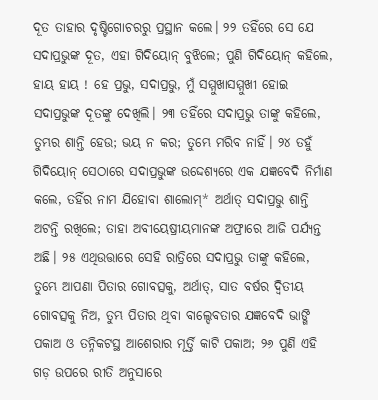ଦୂତ ତାହାର ଦୃଷ୍ଟିଗୋଚରରୁ ପ୍ରସ୍ଥାନ କଲେ। ୨୨ ତହିଁରେ ସେ ଯେ ସଦାପ୍ରଭୁଙ୍କ ଦୂତ, ଏହା ଗିଦିୟୋନ୍ ବୁଝିଲେ; ପୁଣି ଗିଦିୟୋନ୍ କହିଲେ, ହାୟ ହାୟ ! ହେ ପ୍ରଭୁ, ସଦାପ୍ରଭୁ, ମୁଁ ସମ୍ମୁଖାସମ୍ମୁଖୀ ହୋଇ ସଦାପ୍ରଭୁଙ୍କ ଦୂତଙ୍କୁ ଦେଖିଲି। ୨୩ ତହିଁରେ ସଦାପ୍ରଭୁ ତାଙ୍କୁ କହିଲେ, ତୁମ୍ଭର ଶାନ୍ତି ହେଉ; ଭୟ ନ କର; ତୁମ୍ଭେ ମରିବ ନାହିଁ। ୨୪ ତହୁଁ ଗିଦିୟୋନ୍ ସେଠାରେ ସଦାପ୍ରଭୁଙ୍କ ଉଦ୍ଦେଶ୍ୟରେ ଏକ ଯଜ୍ଞବେଦି ନିର୍ମାଣ କଲେ, ତହିଁର ନାମ ଯିହୋବା ଶାଲୋମ୍* ଅର୍ଥାତ୍ ସଦାପ୍ରଭୁ ଶାନ୍ତି ଅଟନ୍ତି ରଖିଲେ; ତାହା ଅବୀୟେଷ୍ରୀୟମାନଙ୍କ ଅଫ୍ରାରେ ଆଜି ପର୍ଯ୍ୟନ୍ତ ଅଛି। ୨୫ ଏଥିଉତ୍ତାରେ ସେହି ରାତ୍ରିରେ ସଦାପ୍ରଭୁ ତାଙ୍କୁ କହିଲେ, ତୁମ୍ଭେ ଆପଣା ପିତାର ଗୋବତ୍ସକୁ, ଅର୍ଥାତ୍, ସାତ ବର୍ଷର ଦ୍ୱିତୀୟ ଗୋବତ୍ସକୁ ନିଅ, ତୁମ୍ଭ ପିତାର ଥିବା ବାଲ୍ଦେବତାର ଯଜ୍ଞବେଦି ଭାଙ୍ଗି ପକାଅ ଓ ତନ୍ନିକଟସ୍ଥ ଆଶେରାର ମୂର୍ତ୍ତି କାଟି ପକାଅ; ୨୬ ପୁଣି ଏହି ଗଡ଼ ଉପରେ ରୀତି ଅନୁସାରେ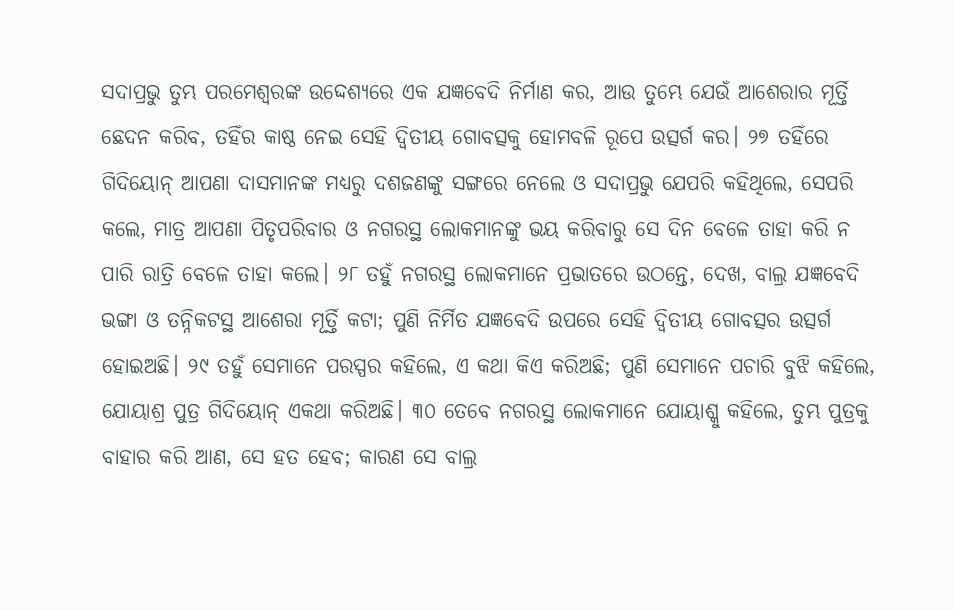ସଦାପ୍ରଭୁ ତୁମ୍ଭ ପରମେଶ୍ୱରଙ୍କ ଉଦ୍ଦେଶ୍ୟରେ ଏକ ଯଜ୍ଞବେଦି ନିର୍ମାଣ କର, ଆଉ ତୁମ୍ଭେ ଯେଉଁ ଆଶେରାର ମୂର୍ତ୍ତି ଛେଦନ କରିବ, ତହିଁର କାଷ୍ଠ ନେଇ ସେହି ଦ୍ୱିତୀୟ ଗୋବତ୍ସକୁ ହୋମବଳି ରୂପେ ଉତ୍ସର୍ଗ କର। ୨୭ ତହିଁରେ ଗିଦିୟୋନ୍ ଆପଣା ଦାସମାନଙ୍କ ମଧ୍ୟରୁ ଦଶଜଣଙ୍କୁ ସଙ୍ଗରେ ନେଲେ ଓ ସଦାପ୍ରଭୁ ଯେପରି କହିଥିଲେ, ସେପରି କଲେ, ମାତ୍ର ଆପଣା ପିତୃପରିବାର ଓ ନଗରସ୍ଥ ଲୋକମାନଙ୍କୁ ଭୟ କରିବାରୁ ସେ ଦିନ ବେଳେ ତାହା କରି ନ ପାରି ରାତ୍ରି ବେଳେ ତାହା କଲେ। ୨୮ ତହୁଁ ନଗରସ୍ଥ ଲୋକମାନେ ପ୍ରଭାତରେ ଉଠନ୍ତେ, ଦେଖ, ବାଲ୍ର ଯଜ୍ଞବେଦି ଭଙ୍ଗା ଓ ତନ୍ନିକଟସ୍ଥ ଆଶେରା ମୂର୍ତ୍ତି କଟା; ପୁଣି ନିର୍ମିତ ଯଜ୍ଞବେଦି ଉପରେ ସେହି ଦ୍ୱିତୀୟ ଗୋବତ୍ସର ଉତ୍ସର୍ଗ ହୋଇଅଛି। ୨୯ ତହୁଁ ସେମାନେ ପରସ୍ପର କହିଲେ, ଏ କଥା କିଏ କରିଅଛି; ପୁଣି ସେମାନେ ପଚାରି ବୁଝି କହିଲେ, ଯୋୟାଶ୍ର ପୁତ୍ର ଗିଦିୟୋନ୍ ଏକଥା କରିଅଛି। ୩୦ ତେବେ ନଗରସ୍ଥ ଲୋକମାନେ ଯୋୟାଶ୍କୁ କହିଲେ, ତୁମ୍ଭ ପୁତ୍ରକୁ ବାହାର କରି ଆଣ, ସେ ହତ ହେବ; କାରଣ ସେ ବାଲ୍ର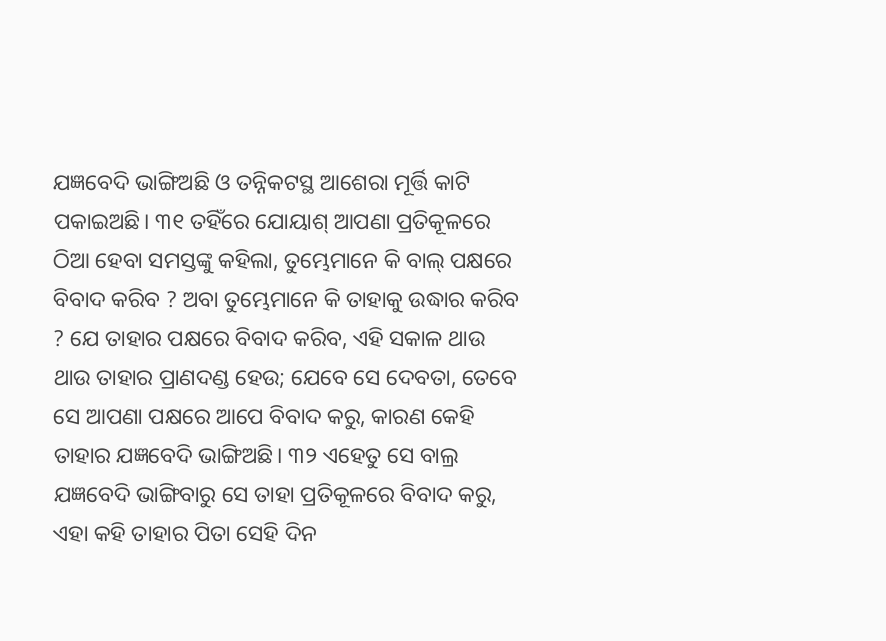ଯଜ୍ଞବେଦି ଭାଙ୍ଗିଅଛି ଓ ତନ୍ନିକଟସ୍ଥ ଆଶେରା ମୂର୍ତ୍ତି କାଟି ପକାଇଅଛି। ୩୧ ତହିଁରେ ଯୋୟାଶ୍ ଆପଣା ପ୍ରତିକୂଳରେ ଠିଆ ହେବା ସମସ୍ତଙ୍କୁ କହିଲା, ତୁମ୍ଭେମାନେ କି ବାଲ୍ ପକ୍ଷରେ ବିବାଦ କରିବ ? ଅବା ତୁମ୍ଭେମାନେ କି ତାହାକୁ ଉଦ୍ଧାର କରିବ ? ଯେ ତାହାର ପକ୍ଷରେ ବିବାଦ କରିବ, ଏହି ସକାଳ ଥାଉ ଥାଉ ତାହାର ପ୍ରାଣଦଣ୍ଡ ହେଉ; ଯେବେ ସେ ଦେବତା, ତେବେ ସେ ଆପଣା ପକ୍ଷରେ ଆପେ ବିବାଦ କରୁ, କାରଣ କେହି ତାହାର ଯଜ୍ଞବେଦି ଭାଙ୍ଗିଅଛି। ୩୨ ଏହେତୁ ସେ ବାଲ୍ର ଯଜ୍ଞବେଦି ଭାଙ୍ଗିବାରୁ ସେ ତାହା ପ୍ରତିକୂଳରେ ବିବାଦ କରୁ, ଏହା କହି ତାହାର ପିତା ସେହି ଦିନ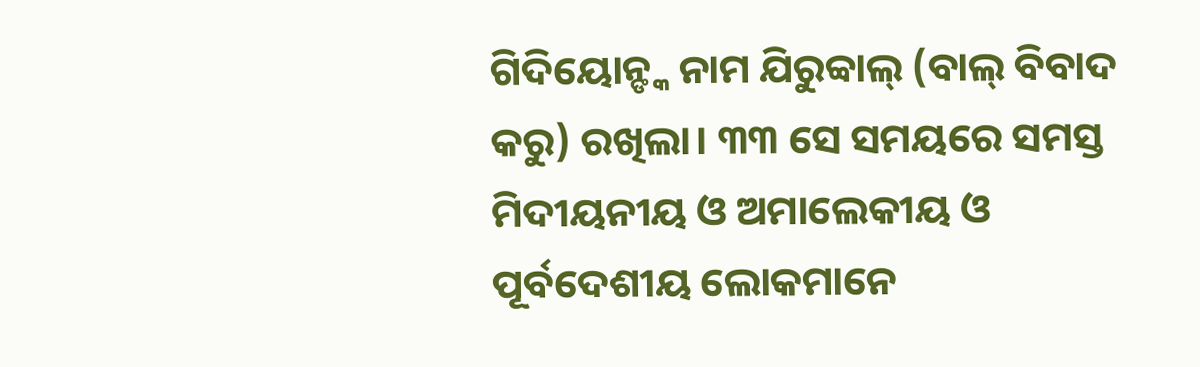ଗିଦିୟୋନ୍ଙ୍କ ନାମ ଯିରୁବ୍ବାଲ୍ (ବାଲ୍ ବିବାଦ କରୁ) ରଖିଲା। ୩୩ ସେ ସମୟରେ ସମସ୍ତ ମିଦୀୟନୀୟ ଓ ଅମାଲେକୀୟ ଓ ପୂର୍ବଦେଶୀୟ ଲୋକମାନେ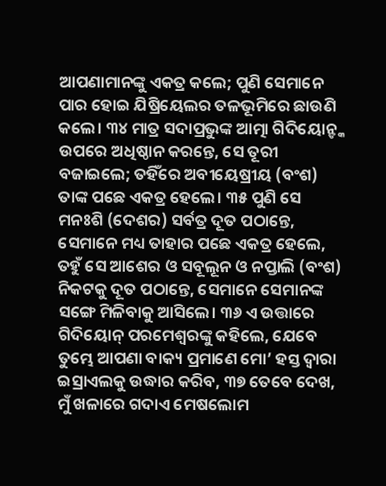ଆପଣାମାନଙ୍କୁ ଏକତ୍ର କଲେ; ପୁଣି ସେମାନେ ପାର ହୋଇ ଯିଷ୍ରିୟେଲର ତଳଭୂମିରେ ଛାଉଣି କଲେ। ୩୪ ମାତ୍ର ସଦାପ୍ରଭୁଙ୍କ ଆତ୍ମା ଗିଦିୟୋନ୍ଙ୍କ ଉପରେ ଅଧିଷ୍ଠାନ କରନ୍ତେ, ସେ ତୂରୀ ବଜାଇଲେ; ତହିଁରେ ଅବୀୟେଷ୍ରୀୟ (ବଂଶ) ତାଙ୍କ ପଛେ ଏକତ୍ର ହେଲେ। ୩୫ ପୁଣି ସେ ମନଃଶି (ଦେଶର) ସର୍ବତ୍ର ଦୂତ ପଠାନ୍ତେ, ସେମାନେ ମଧ୍ୟ ତାହାର ପଛେ ଏକତ୍ର ହେଲେ, ତହୁଁ ସେ ଆଶେର ଓ ସବୂଲୂନ ଓ ନପ୍ତାଲି (ବଂଶ) ନିକଟକୁ ଦୂତ ପଠାନ୍ତେ, ସେମାନେ ସେମାନଙ୍କ ସଙ୍ଗେ ମିଳିବାକୁ ଆସିଲେ। ୩୬ ଏ ଉତ୍ତାରେ ଗିଦିୟୋନ୍ ପରମେଶ୍ୱରଙ୍କୁ କହିଲେ, ଯେବେ ତୁମ୍ଭେ ଆପଣା ବାକ୍ୟ ପ୍ରମାଣେ ମୋ’ ହସ୍ତ ଦ୍ୱାରା ଇସ୍ରାଏଲକୁ ଉଦ୍ଧାର କରିବ, ୩୭ ତେବେ ଦେଖ, ମୁଁ ଖଳାରେ ଗଦାଏ ମେଷଲୋମ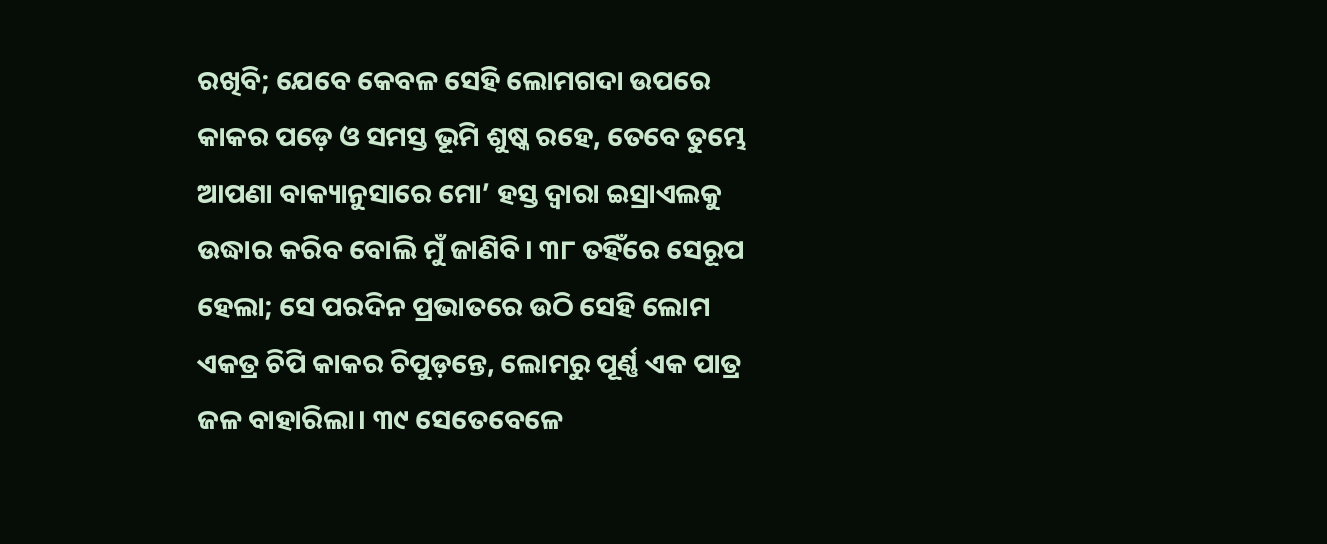ରଖିବି; ଯେବେ କେବଳ ସେହି ଲୋମଗଦା ଉପରେ କାକର ପଡ଼େ ଓ ସମସ୍ତ ଭୂମି ଶୁଷ୍କ ରହେ, ତେବେ ତୁମ୍ଭେ ଆପଣା ବାକ୍ୟାନୁସାରେ ମୋ’ ହସ୍ତ ଦ୍ୱାରା ଇସ୍ରାଏଲକୁ ଉଦ୍ଧାର କରିବ ବୋଲି ମୁଁ ଜାଣିବି। ୩୮ ତହିଁରେ ସେରୂପ ହେଲା; ସେ ପରଦିନ ପ୍ରଭାତରେ ଉଠି ସେହି ଲୋମ ଏକତ୍ର ଚିପି କାକର ଚିପୁଡ଼ନ୍ତେ, ଲୋମରୁ ପୂର୍ଣ୍ଣ ଏକ ପାତ୍ର ଜଳ ବାହାରିଲା। ୩୯ ସେତେବେଳେ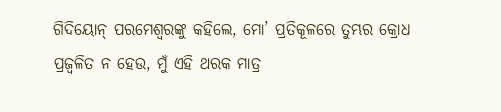ଗିଦିୟୋନ୍ ପରମେଶ୍ୱରଙ୍କୁ କହିଲେ, ମୋ’ ପ୍ରତିକୂଳରେ ତୁମ୍ଭର କ୍ରୋଧ ପ୍ରଜ୍ୱଳିତ ନ ହେଉ, ମୁଁ ଏହି ଥରକ ମାତ୍ର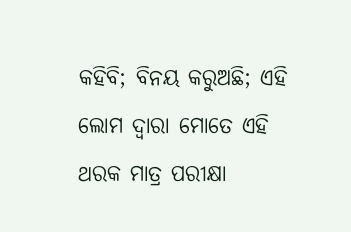କହିବି; ବିନୟ କରୁଅଛି; ଏହି ଲୋମ ଦ୍ୱାରା ମୋତେ ଏହି ଥରକ ମାତ୍ର ପରୀକ୍ଷା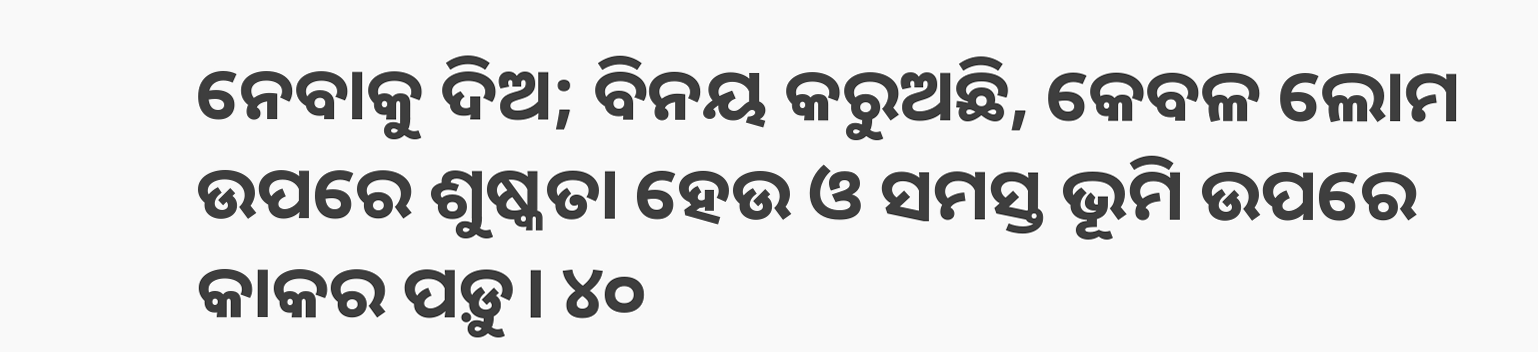ନେବାକୁ ଦିଅ; ବିନୟ କରୁଅଛି, କେବଳ ଲୋମ ଉପରେ ଶୁଷ୍କତା ହେଉ ଓ ସମସ୍ତ ଭୂମି ଉପରେ କାକର ପଡ଼ୁ। ୪୦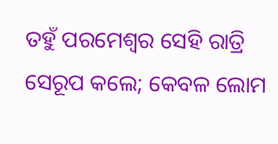ତହୁଁ ପରମେଶ୍ୱର ସେହି ରାତ୍ରି ସେରୂପ କଲେ; କେବଳ ଲୋମ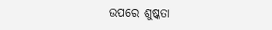ଉପରେ ଶୁଷ୍କତା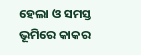ହେଲା ଓ ସମସ୍ତ ଭୂମିରେ କାକର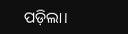ପଡ଼ିଲା।